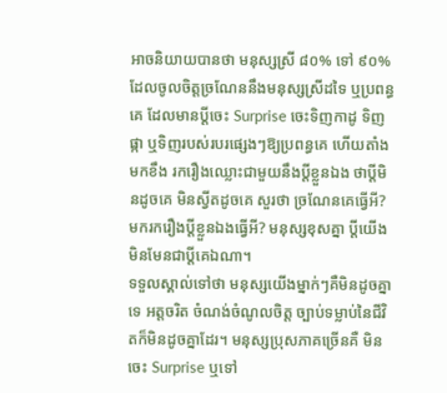អាចនិយាយបានថា មនុស្សស្រី ៨០% ទៅ ៩០% ដែលចូលចិត្តច្រណែននឹងមនុស្សស្រីដទៃ ឬប្រពន្ធគេ ដែលមានប្ដីចេះ Surprise ចេះទិញកាដូ ទិញផ្កា ឬទិញរបស់របរផ្សេងៗឱ្យប្រពន្ធគេ ហើយតាំងមកខឹង រករឿងឈ្លោះជាមួយនឹងប្ដីខ្លួនឯង ថាប្ដីមិនដូចគេ មិនស្វីតដូចគេ សួរថា ច្រណែនគេធ្វើអី? មករករឿងប្ដីខ្លួនឯងធ្វើអី? មនុស្សខុសគ្នា ប្ដីយើង មិនមែនជាប្ដីគេឯណា។
ទទួលស្គាល់ទៅថា មនុស្សយើងម្នាក់ៗគឺមិនដូចគ្នាទេ អត្តចរិត ចំណង់ចំណូលចិត្ត ច្បាប់ទម្លាប់នៃជីវិតក៏មិនដូចគ្នាដែរ។ មនុស្សប្រុសភាគច្រើនគឺ មិនចេះ Surprise ឬទៅ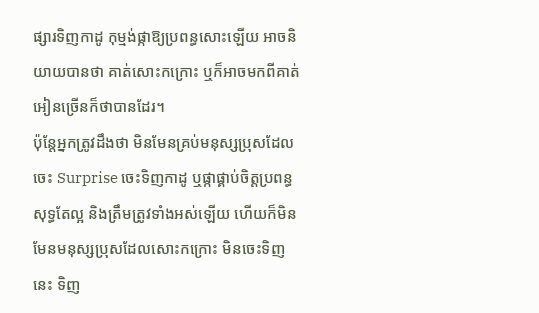ផ្សារទិញកាដូ កុម្មង់ផ្កាឱ្យប្រពន្ធសោះឡើយ អាចនិយាយបានថា គាត់សោះកក្រោះ ឬក៏អាចមកពីគាត់អៀនច្រើនក៏ថាបានដែរ។
ប៉ុន្តែអ្នកត្រូវដឹងថា មិនមែនគ្រប់មនុស្សប្រុសដែលចេះ Surprise ចេះទិញកាដូ ឬផ្កាផ្គាប់ចិត្តប្រពន្ធសុទ្ធតែល្អ និងត្រឹមត្រូវទាំងអស់ឡើយ ហើយក៏មិនមែនមនុស្សប្រុសដែលសោះកក្រោះ មិនចេះទិញនេះ ទិញ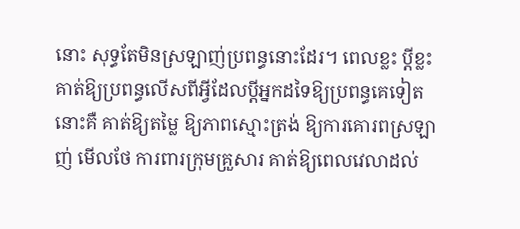នោះ សុទ្ធតែមិនស្រឡាញ់ប្រពន្ធនោះដែរ។ ពេលខ្លះ ប្ដីខ្លះ គាត់ឱ្យប្រពន្ធលើសពីអ្វីដែលប្ដីអ្នកដទៃឱ្យប្រពន្ធគេទៀត នោះគឺ គាត់ឱ្យតម្លៃ ឱ្យភាពស្មោះត្រង់ ឱ្យការគោរពស្រឡាញ់ មើលថែ ការពារក្រុមគ្រួសារ គាត់ឱ្យពេលវេលាដល់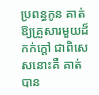ប្រពន្ធកូន គាត់ឱ្យគ្រួសារមួយដ៏កក់ក្ដៅ ជាពិសេសនោះគឺ គាត់បាន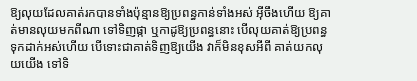ឱ្យលុយដែលគាត់រកបានទាំងប៉ុន្មានឱ្យប្រពន្ធកាន់ទាំងអស់ អ៊ីចឹងហើយ ឱ្យគាត់មានលុយមកពីណា ទៅទិញផ្កា ឬកាដូឱ្យប្រពន្ធនោះ បើលុយគាត់ឱ្យប្រពន្ធទុកដាក់អស់ហើយ បើទោះជាគាត់ទិញឱ្យយើង វាក៏មិនខុសអីពី គាត់យកលុយយើង ទៅទិ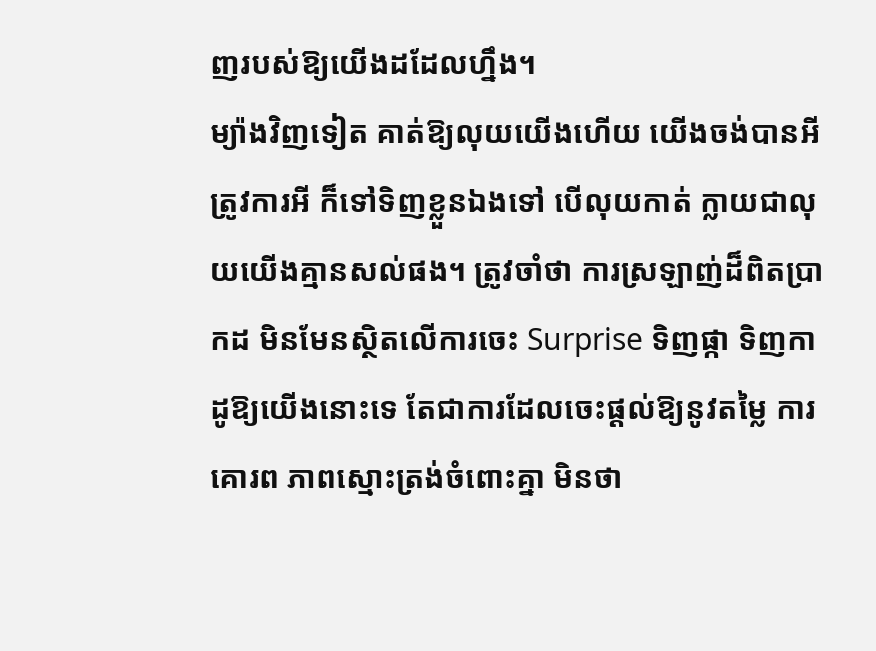ញរបស់ឱ្យយើងដដែលហ្នឹង។
ម្យ៉ាងវិញទៀត គាត់ឱ្យលុយយើងហើយ យើងចង់បានអី ត្រូវការអី ក៏ទៅទិញខ្លួនឯងទៅ បើលុយកាត់ ក្លាយជាលុយយើងគ្មានសល់ផង។ ត្រូវចាំថា ការស្រឡាញ់ដ៏ពិតប្រាកដ មិនមែនស្ថិតលើការចេះ Surprise ទិញផ្កា ទិញកាដូឱ្យយើងនោះទេ តែជាការដែលចេះផ្ដល់ឱ្យនូវតម្លៃ ការគោរព ភាពស្មោះត្រង់ចំពោះគ្នា មិនថា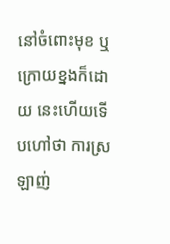នៅចំពោះមុខ ឬក្រោយខ្នងក៏ដោយ នេះហើយទើបហៅថា ការស្រឡាញ់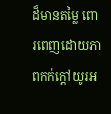ដ៏មានតម្លៃ ពោរពេញដោយភាពកក់ក្ដៅយូរអ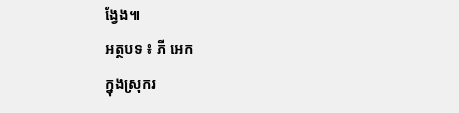ង្វែង៕
អត្ថបទ ៖ ភី អេក
ក្នុងស្រុករ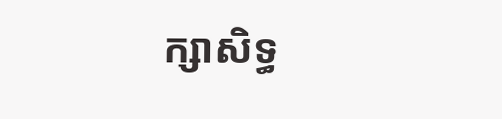ក្សាសិទ្ធ